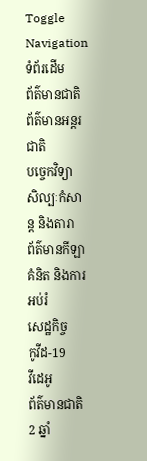Toggle Navigation
ទំព័រដើម
ព័ត៌មានជាតិ
ព័ត៌មានអន្តរជាតិ
បច្ចេកវិទ្យា
សិល្បៈកំសាន្ត និងតារា
ព័ត៌មានកីឡា
គំនិត និងការអប់រំ
សេដ្ឋកិច្ច
កូវីដ-19
វីដេអូ
ព័ត៌មានជាតិ
2 ឆ្នាំ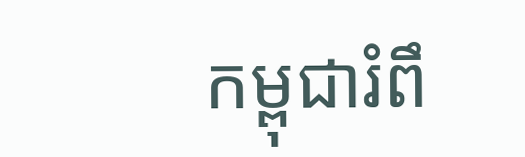កម្ពុជារំពឹ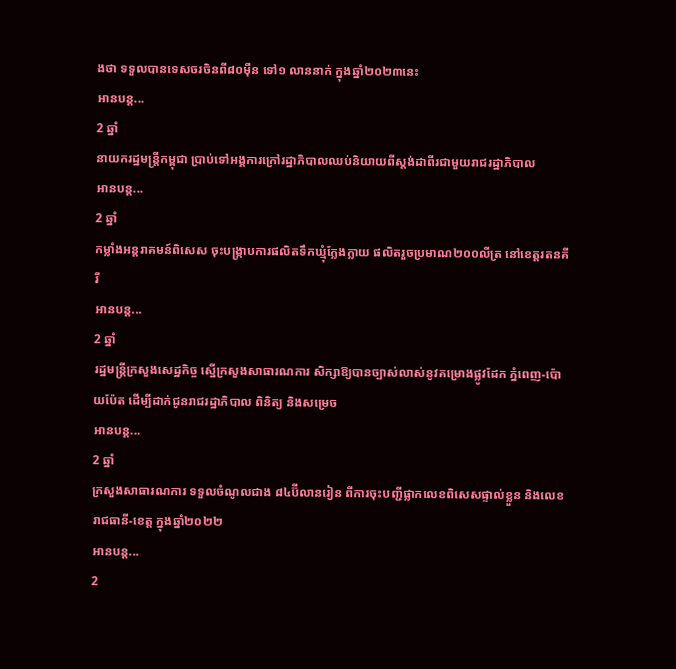ងថា ទទួលបានទេសចរចិនពី៨០ម៉ឺន ទៅ១ លាននាក់ ក្នុងឆ្នាំ២០២៣នេះ
អានបន្ត...
2 ឆ្នាំ
នាយករដ្ឋមន្ត្រីកម្ពុជា ប្រាប់ទៅអង្គការក្រៅរដ្ឋាភិបាលឈប់និយាយពីស្តង់ដាពីរជាមួយរាជរដ្ឋាភិបាល
អានបន្ត...
2 ឆ្នាំ
កម្លាំងអន្តរាគមន៍ពិសេស ចុះបង្ក្រាបការផលិតទឹកឃ្មុំក្លែងក្លាយ ផលិតរួចប្រមាណ២០០លីត្រ នៅខេត្តរតនគីរី
អានបន្ត...
2 ឆ្នាំ
រដ្ឋមន្ដ្រីក្រសួងសេដ្ឋកិច្ច ស្នើក្រសួងសាធារណការ សិក្សាឱ្យបានច្បាស់លាស់នូវគម្រោងផ្លូវដែក ភ្នំពេញ-ប៉ោយប៉ែត ដើម្បីដាក់ជូនរាជរដ្ឋាភិបាល ពិនិត្យ និងសម្រេច
អានបន្ត...
2 ឆ្នាំ
ក្រសួងសាធារណការ ទទួលចំណូលជាង ៨៤ប៊ីលានរៀន ពីការចុះបញ្ជីផ្លាកលេខពិសេសផ្ទាល់ខ្លួន និងលេខរាជធានី-ខេត្ត ក្នុងឆ្នាំ២០២២
អានបន្ត...
2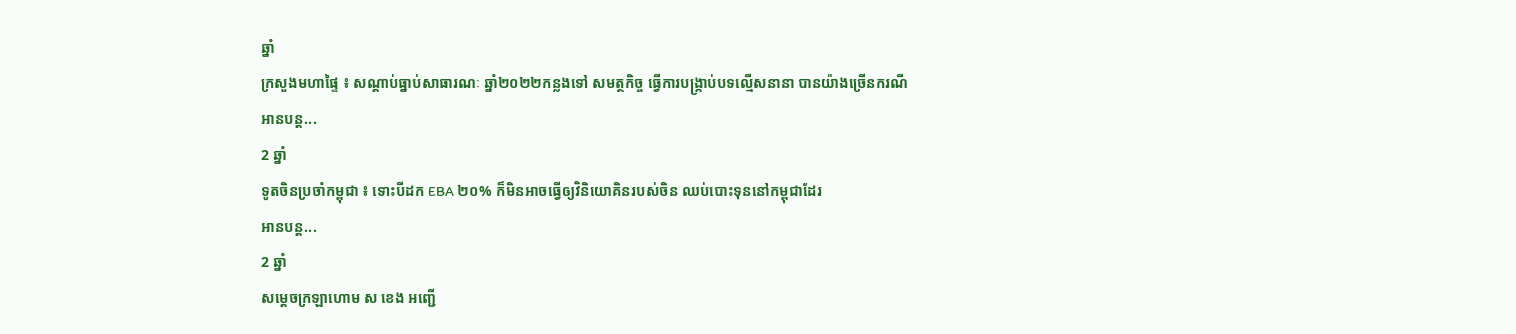ឆ្នាំ
ក្រសួងមហាផ្ទៃ ៖ សណ្ដាប់ធ្នាប់សាធារណៈ ឆ្នាំ២០២២កន្លងទៅ សមត្ថកិច្ច ធ្វើការបង្រ្កាប់បទល្មើសនានា បានយ៉ាងច្រើនករណី
អានបន្ត...
2 ឆ្នាំ
ទូតចិនប្រចាំកម្ពុជា ៖ ទោះបីដក EBA ២០% ក៏មិនអាចធ្វើឲ្យវិនិយោគិនរបស់ចិន ឈប់បោះទុននៅកម្ពុជាដែរ
អានបន្ត...
2 ឆ្នាំ
សម្ដេចក្រឡាហោម ស ខេង អញ្ជើ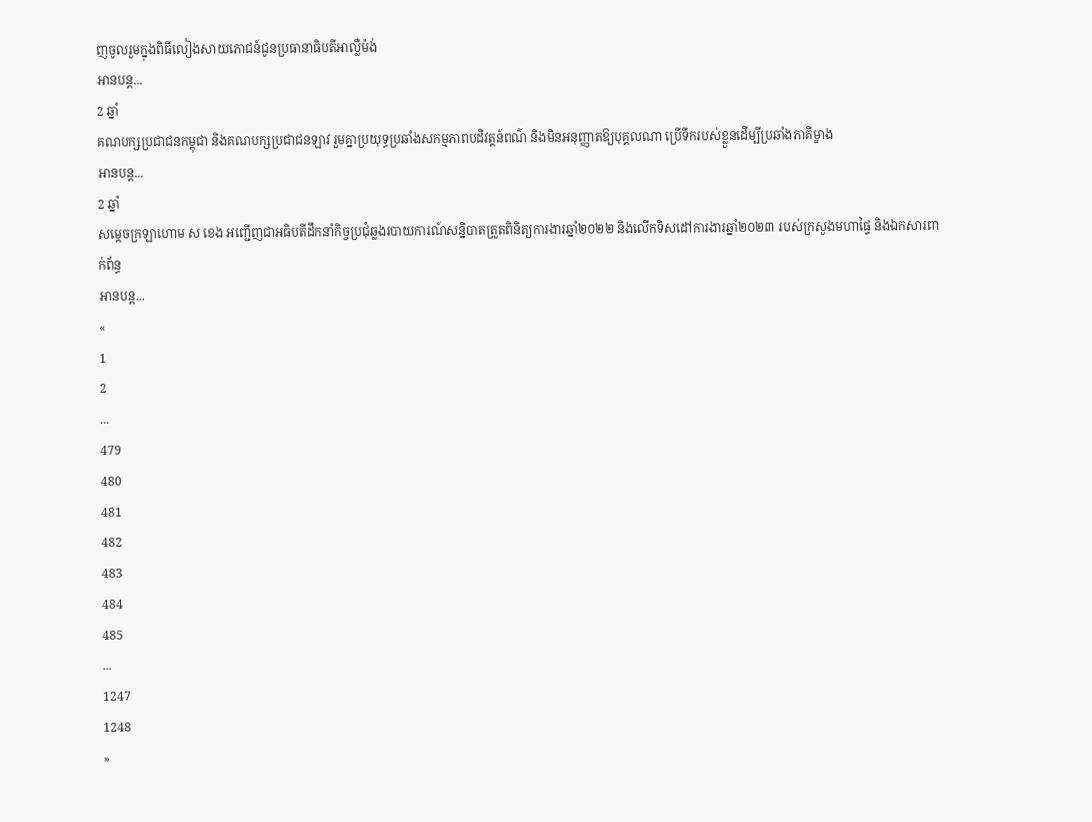ញចូលរួមក្នុងពិធីលៀងសាយភោជន៍ជូនប្រធានាធិបតីអាល្លឺម៉ង់
អានបន្ត...
2 ឆ្នាំ
គណបក្សប្រជាជនកម្ពុជា និងគណបក្សប្រជាជនឡាវ រួមគ្នាប្រយុទ្ធប្រឆាំងសកម្មភាពបដិវត្តន៍ពណ៌ និងមិនអនុញ្ញាតឱ្យបុគ្គលណា ប្រើទឹករបស់ខ្លួនដើម្បីប្រឆាំងភាគីម្ខាង
អានបន្ត...
2 ឆ្នាំ
សម្តេចក្រឡាហោម ស ខេង អញ្ជើញជាអធិបតីដឹកនាំកិច្ចប្រជុំឆ្លងរបាយការណ៍សន្និបាតត្រួតពិនិត្យការងារឆ្នាំ២០២២ និងលើកទិសដៅការងារឆ្នាំ២០២៣ របស់ក្រសួងមហាផ្ទៃ និងឯកសារពាក់ព័ន្ធ
អានបន្ត...
«
1
2
...
479
480
481
482
483
484
485
...
1247
1248
»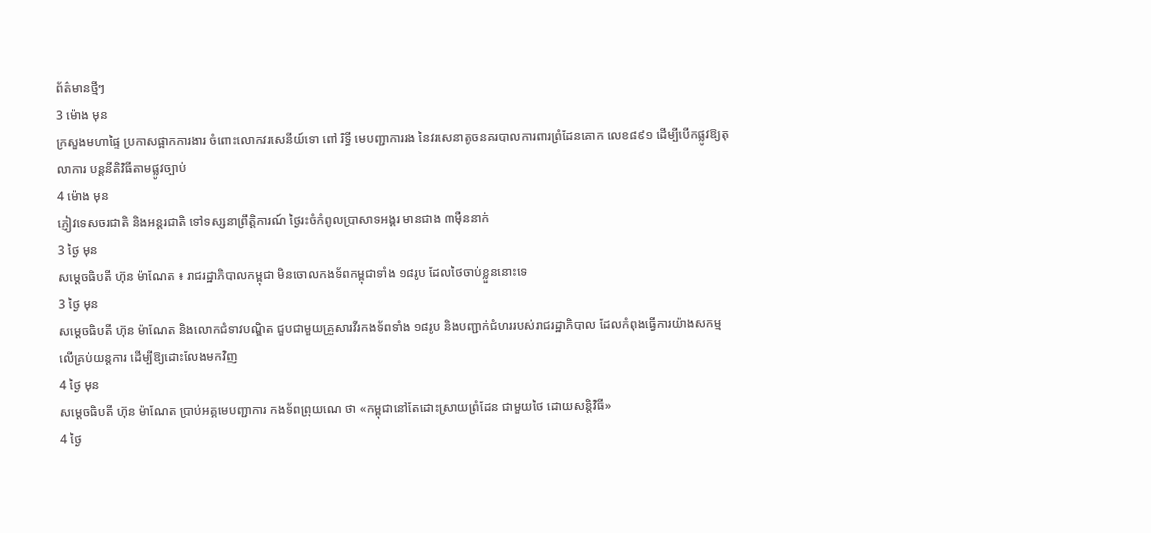ព័ត៌មានថ្មីៗ
3 ម៉ោង មុន
ក្រសួងមហាផ្ទៃ ប្រកាសផ្អាកការងារ ចំពោះលោកវរសេនីយ៍ទោ ពៅ រិទ្ធី មេបញ្ជាការរង នៃវរសេនាតូចនគរបាលការពារព្រំដែនគោក លេខ៨៩១ ដើម្បីបើកផ្លូវឱ្យតុលាការ បន្តនីតិវិធីតាមផ្លូវច្បាប់
4 ម៉ោង មុន
ភ្ញៀវទេសចរជាតិ និងអន្ដរជាតិ ទៅទស្សនាព្រឹត្តិការណ៍ ថ្ងៃរះចំកំពូលប្រាសាទអង្គរ មានជាង ៣ម៉ឺននាក់
3 ថ្ងៃ មុន
សម្ដេចធិបតី ហ៊ុន ម៉ាណែត ៖ រាជរដ្ឋាភិបាលកម្ពុជា មិនចោលកងទ័ពកម្ពុជាទាំង ១៨រូប ដែលថៃចាប់ខ្លួននោះទេ
3 ថ្ងៃ មុន
សម្ដេចធិបតី ហ៊ុន ម៉ាណែត និងលោកជំទាវបណ្ឌិត ជួបជាមួយគ្រួសារវីរកងទ័ពទាំង ១៨រូប និងបញ្ជាក់ជំហររបស់រាជរដ្ឋាភិបាល ដែលកំពុងធ្វើការយ៉ាងសកម្មលើគ្រប់យន្តការ ដើម្បីឱ្យដោះលែងមកវិញ
4 ថ្ងៃ មុន
សម្តេចធិបតី ហ៊ុន ម៉ាណែត ប្រាប់អគ្គមេបញ្ជាការ កងទ័ពព្រុយណេ ថា «កម្ពុជានៅតែដោះស្រាយព្រំដែន ជាមួយថៃ ដោយសន្តិវិធី»
4 ថ្ងៃ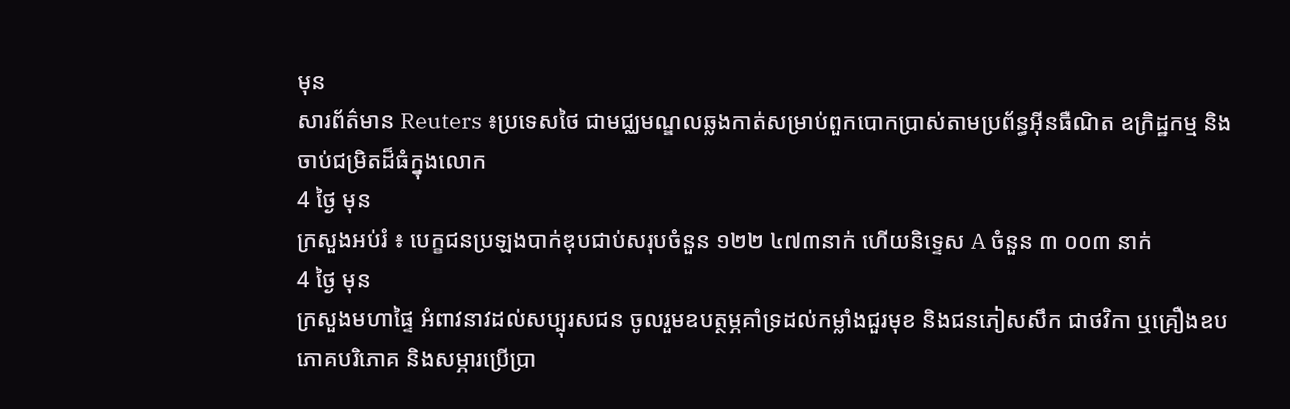មុន
សារព័ត៌មាន Reuters ៖ប្រទេសថៃ ជាមជ្ឈមណ្ឌលឆ្លងកាត់សម្រាប់ពួកបោកប្រាស់តាមប្រព័ន្ធអ៊ីនធឺណិត ឧក្រិដ្ឋកម្ម និងចាប់ជម្រិតដ៏ធំក្នុងលោក
4 ថ្ងៃ មុន
ក្រសួងអប់រំ ៖ បេក្ខជនប្រឡងបាក់ឌុបជាប់សរុបចំនួន ១២២ ៤៧៣នាក់ ហើយនិទ្ទេស A ចំនួន ៣ ០០៣ នាក់
4 ថ្ងៃ មុន
ក្រសួងមហាផ្ទៃ អំពាវនាវដល់សប្បុរសជន ចូលរួមឧបត្ថម្ភគាំទ្រដល់កម្លាំងជួរមុខ និងជនភៀសសឹក ជាថវិកា ឬគ្រឿងឧបភោគបរិភោគ និងសម្ភារប្រើប្រា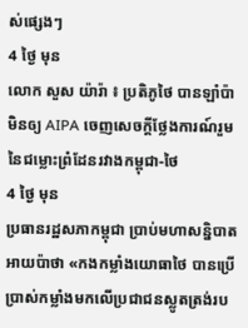ស់ផ្សេងៗ
4 ថ្ងៃ មុន
លោក សួស យ៉ារ៉ា ៖ ប្រតិភូថៃ បានឡាំប៉ាមិនឲ្យ AIPA ចេញសេចក្តីថ្លែងការណ៍រួម នៃជម្លោះព្រំដែនរវាងកម្ពុជា-ថៃ
4 ថ្ងៃ មុន
ប្រធានរដ្ឋសភាកម្ពុជា ប្រាប់មហាសន្និបាតអាយប៉ាថា «កងកម្លាំងយោធាថៃ បានប្រើប្រាស់កម្លាំងមកលើប្រជាជនស្លូតត្រង់រប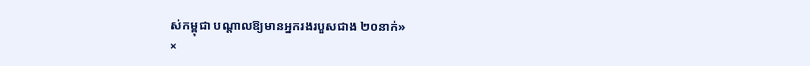ស់កម្ពុជា បណ្តាលឱ្យមានអ្នករងរបួសជាង ២០នាក់»
×